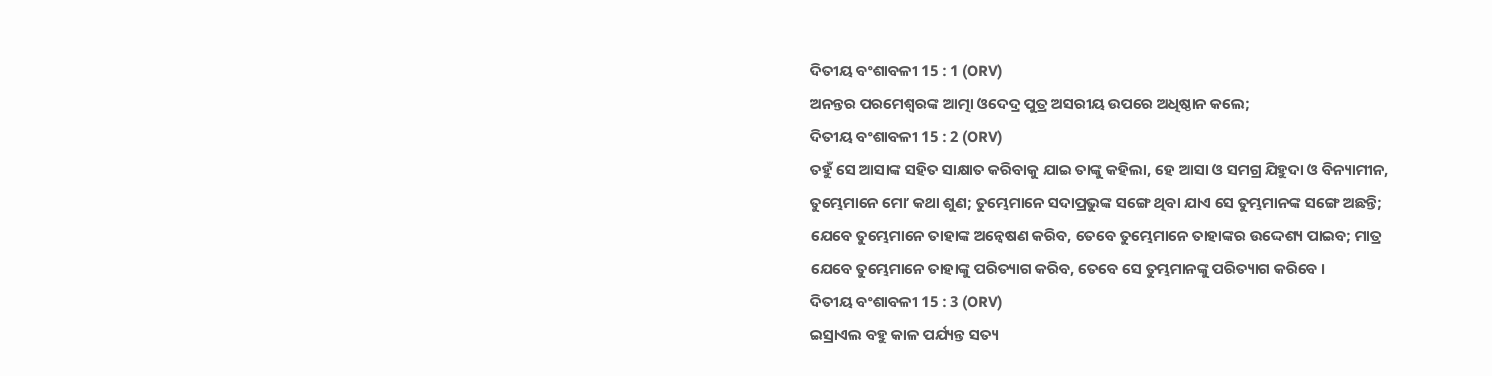ଦିତୀୟ ବଂଶାବଳୀ 15 : 1 (ORV)
ଅନନ୍ତର ପରମେଶ୍ଵରଙ୍କ ଆତ୍ମା ଓଦେଦ୍ର ପୁତ୍ର ଅସରୀୟ ଉପରେ ଅଧିଷ୍ଠାନ କଲେ;
ଦିତୀୟ ବଂଶାବଳୀ 15 : 2 (ORV)
ତହୁଁ ସେ ଆସାଙ୍କ ସହିତ ସାକ୍ଷାତ କରିବାକୁ ଯାଇ ତାଙ୍କୁ କହିଲା, ହେ ଆସା ଓ ସମଗ୍ର ଯିହୁଦା ଓ ବିନ୍ୟାମୀନ, ତୁମ୍ଭେମାନେ ମୋʼ କଥା ଶୁଣ; ତୁମ୍ଭେମାନେ ସଦାପ୍ରଭୁଙ୍କ ସଙ୍ଗେ ଥିବା ଯାଏ ସେ ତୁମ୍ଭମାନଙ୍କ ସଙ୍ଗେ ଅଛନ୍ତି; ଯେବେ ତୁମ୍ଭେମାନେ ତାହାଙ୍କ ଅନ୍ଵେଷଣ କରିବ, ତେବେ ତୁମ୍ଭେମାନେ ତାହାଙ୍କର ଉଦ୍ଦେଶ୍ୟ ପାଇବ; ମାତ୍ର ଯେବେ ତୁମ୍ଭେମାନେ ତାହାଙ୍କୁ ପରିତ୍ୟାଗ କରିବ, ତେବେ ସେ ତୁମ୍ଭମାନଙ୍କୁ ପରିତ୍ୟାଗ କରିବେ ।
ଦିତୀୟ ବଂଶାବଳୀ 15 : 3 (ORV)
ଇସ୍ରାଏଲ ବହୁ କାଳ ପର୍ଯ୍ୟନ୍ତ ସତ୍ୟ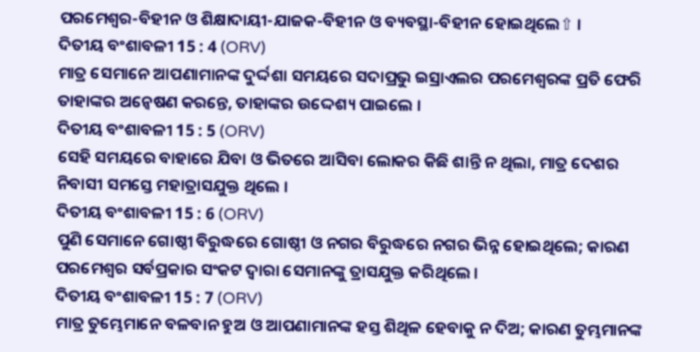ପରମେଶ୍ଵର-ବିହୀନ ଓ ଶିକ୍ଷାଦାୟୀ-ଯାଜକ-ବିହୀନ ଓ ବ୍ୟବସ୍ଥା-ବିହୀନ ହୋଇଥିଲେ⇧ ।
ଦିତୀୟ ବଂଶାବଳୀ 15 : 4 (ORV)
ମାତ୍ର ସେମାନେ ଆପଣାମାନଙ୍କ ଦୁର୍ଦ୍ଦଶା ସମୟରେ ସଦାପ୍ରଭୁ ଇସ୍ରାଏଲର ପରମେଶ୍ଵରଙ୍କ ପ୍ରତି ଫେରି ତାହାଙ୍କର ଅନ୍ଵେଷଣ କରନ୍ତେ, ତାହାଙ୍କର ଉଦ୍ଦେଶ୍ୟ ପାଇଲେ ।
ଦିତୀୟ ବଂଶାବଳୀ 15 : 5 (ORV)
ସେହି ସମୟରେ ବାହାରେ ଯିବା ଓ ଭିତରେ ଆସିବା ଲୋକର କିଛି ଶାନ୍ତି ନ ଥିଲା, ମାତ୍ର ଦେଶର ନିବାସୀ ସମସ୍ତେ ମହାତ୍ରାସଯୁକ୍ତ ଥିଲେ ।
ଦିତୀୟ ବଂଶାବଳୀ 15 : 6 (ORV)
ପୁଣି ସେମାନେ ଗୋଷ୍ଠୀ ବିରୁଦ୍ଧରେ ଗୋଷ୍ଠୀ ଓ ନଗର ବିରୁଦ୍ଧରେ ନଗର ଭିନ୍ନ ହୋଇଥିଲେ; କାରଣ ପରମେଶ୍ଵର ସର୍ବପ୍ରକାର ସଂକଟ ଦ୍ଵାରା ସେମାନଙ୍କୁ ତ୍ରାସଯୁକ୍ତ କରିଥିଲେ ।
ଦିତୀୟ ବଂଶାବଳୀ 15 : 7 (ORV)
ମାତ୍ର ତୁମ୍ଭେମାନେ ବଳବାନ ହୁଅ ଓ ଆପଣାମାନଙ୍କ ହସ୍ତ ଶିଥିଳ ହେବାକୁ ନ ଦିଅ; କାରଣ ତୁମ୍ଭମାନଙ୍କ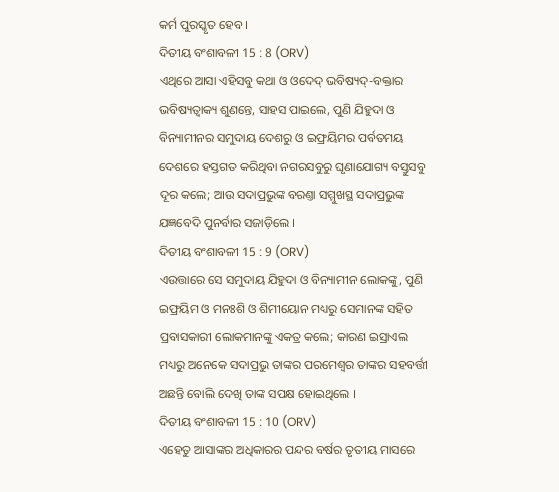କର୍ମ ପୁରସ୍କୃତ ହେବ ।
ଦିତୀୟ ବଂଶାବଳୀ 15 : 8 (ORV)
ଏଥିରେ ଆସା ଏହିସବୁ କଥା ଓ ଓଦେଦ୍ ଭବିଷ୍ୟଦ୍-ବକ୍ତାର ଭବିଷ୍ୟତ୍ବାକ୍ୟ ଶୁଣନ୍ତେ, ସାହସ ପାଇଲେ, ପୁଣି ଯିହୁଦା ଓ ବିନ୍ୟାମୀନର ସମୁଦାୟ ଦେଶରୁ ଓ ଇଫ୍ରୟିମର ପର୍ବତମୟ ଦେଶରେ ହସ୍ତଗତ କରିଥିବା ନଗରସବୁରୁ ଘୃଣାଯୋଗ୍ୟ ବସ୍ତୁସବୁ ଦୂର କଲେ; ଆଉ ସଦାପ୍ରଭୁଙ୍କ ବରଣ୍ତା ସମ୍ମୁଖସ୍ଥ ସଦାପ୍ରଭୁଙ୍କ ଯଜ୍ଞବେଦି ପୁନର୍ବାର ସଜାଡ଼ିଲେ ।
ଦିତୀୟ ବଂଶାବଳୀ 15 : 9 (ORV)
ଏଉତ୍ତାରେ ସେ ସମୁଦାୟ ଯିହୁଦା ଓ ବିନ୍ୟାମୀନ ଲୋକଙ୍କୁ, ପୁଣି ଇଫ୍ରୟିମ ଓ ମନଃଶି ଓ ଶିମୀୟୋନ ମଧ୍ୟରୁ ସେମାନଙ୍କ ସହିତ ପ୍ରବାସକାରୀ ଲୋକମାନଙ୍କୁ ଏକତ୍ର କଲେ; କାରଣ ଇସ୍ରାଏଲ ମଧ୍ୟରୁ ଅନେକେ ସଦାପ୍ରଭୁ ତାଙ୍କର ପରମେଶ୍ଵର ତାଙ୍କର ସହବର୍ତ୍ତୀ ଅଛନ୍ତି ବୋଲି ଦେଖି ତାଙ୍କ ସପକ୍ଷ ହୋଇଥିଲେ ।
ଦିତୀୟ ବଂଶାବଳୀ 15 : 10 (ORV)
ଏହେତୁ ଆସାଙ୍କର ଅଧିକାରର ପନ୍ଦର ବର୍ଷର ତୃତୀୟ ମାସରେ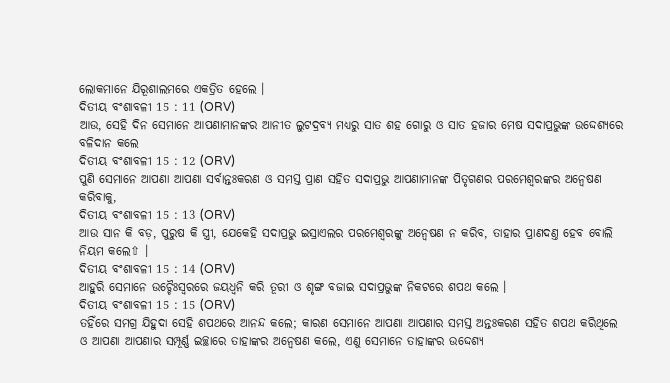ଲୋକମାନେ ଯିରୂଶାଲମରେ ଏକତ୍ରିତ ହେଲେ ।
ଦିତୀୟ ବଂଶାବଳୀ 15 : 11 (ORV)
ଆଉ, ସେହି ଦିନ ସେମାନେ ଆପଣାମାନଙ୍କର ଆନୀତ ଲୁଟଦ୍ରବ୍ୟ ମଧ୍ୟରୁ ସାତ ଶହ ଗୋରୁ ଓ ସାତ ହଜାର ମେଷ ସଦାପ୍ରଭୁଙ୍କ ଉଦ୍ଦେଶ୍ୟରେ ବଳିଦାନ କଲେ
ଦିତୀୟ ବଂଶାବଳୀ 15 : 12 (ORV)
ପୁଣି ସେମାନେ ଆପଣା ଆପଣା ସର୍ବାନ୍ତଃକରଣ ଓ ସମସ୍ତ ପ୍ରାଣ ସହିତ ସଦାପ୍ରଭୁ ଆପଣାମାନଙ୍କ ପିତୃଗଣର ପରମେଶ୍ଵରଙ୍କର ଅନ୍ଵେଷଣ କରିବାକୁ,
ଦିତୀୟ ବଂଶାବଳୀ 15 : 13 (ORV)
ଆଉ ସାନ କି ବଡ଼, ପୁରୁଷ କି ସ୍ତ୍ରୀ, ଯେକେହି ସଦାପ୍ରଭୁ ଇସ୍ରାଏଲର ପରମେଶ୍ଵରଙ୍କୁ ଅନ୍ଵେଷଣ ନ କରିବ, ତାହାର ପ୍ରାଣଦଣ୍ତ ହେବ ବୋଲି ନିୟମ କଲେ⇧ ।
ଦିତୀୟ ବଂଶାବଳୀ 15 : 14 (ORV)
ଆହୁରି ସେମାନେ ଉଚ୍ଚୈଃସ୍ଵରରେ ଜୟଧ୍ଵନି କରି ତୂରୀ ଓ ଶୃଙ୍ଗ ବଜାଇ ସଦାପ୍ରଭୁଙ୍କ ନିକଟରେ ଶପଥ କଲେ ।
ଦିତୀୟ ବଂଶାବଳୀ 15 : 15 (ORV)
ତହିଁରେ ସମଗ୍ର ଯିହୁଦା ସେହି ଶପଥରେ ଆନନ୍ଦ କଲେ; କାରଣ ସେମାନେ ଆପଣା ଆପଣାର ସମସ୍ତ ଅନ୍ତଃକରଣ ସହିତ ଶପଥ କରିଥିଲେ ଓ ଆପଣା ଆପଣାର ସମ୍ପୂର୍ଣ୍ଣ ଇଚ୍ଛାରେ ତାହାଙ୍କର ଅନ୍ଵେଷଣ କଲେ, ଏଣୁ ସେମାନେ ତାହାଙ୍କର ଉଦ୍ଦେଶ୍ୟ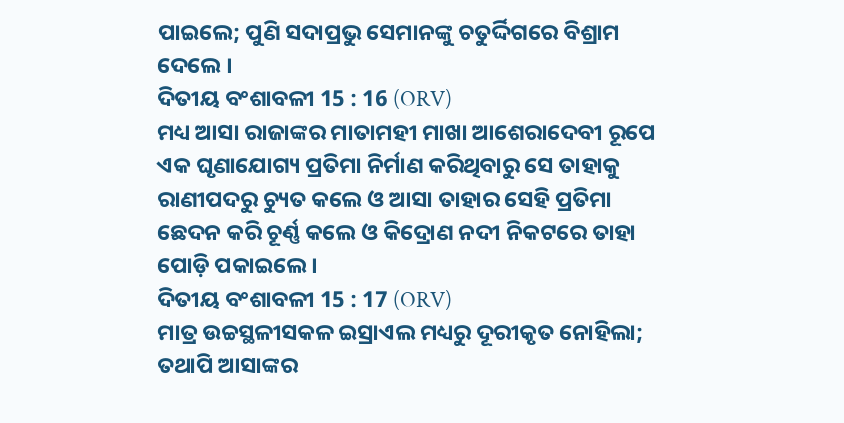ପାଇଲେ; ପୁଣି ସଦାପ୍ରଭୁ ସେମାନଙ୍କୁ ଚତୁର୍ଦ୍ଦିଗରେ ବିଶ୍ରାମ ଦେଲେ ।
ଦିତୀୟ ବଂଶାବଳୀ 15 : 16 (ORV)
ମଧ୍ୟ ଆସା ରାଜାଙ୍କର ମାତାମହୀ ମାଖା ଆଶେରାଦେବୀ ରୂପେ ଏକ ଘୃଣାଯୋଗ୍ୟ ପ୍ରତିମା ନିର୍ମାଣ କରିଥିବାରୁ ସେ ତାହାକୁ ରାଣୀପଦରୁ ଚ୍ୟୁତ କଲେ ଓ ଆସା ତାହାର ସେହି ପ୍ରତିମା ଛେଦନ କରି ଚୂର୍ଣ୍ଣ କଲେ ଓ କିଦ୍ରୋଣ ନଦୀ ନିକଟରେ ତାହା ପୋଡ଼ି ପକାଇଲେ ।
ଦିତୀୟ ବଂଶାବଳୀ 15 : 17 (ORV)
ମାତ୍ର ଉଚ୍ଚସ୍ଥଳୀସକଳ ଇସ୍ରାଏଲ ମଧ୍ୟରୁ ଦୂରୀକୃତ ନୋହିଲା; ତଥାପି ଆସାଙ୍କର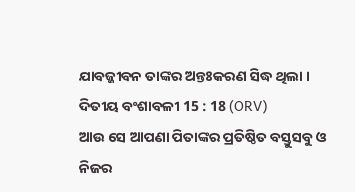ଯାବଜ୍ଜୀବନ ତାଙ୍କର ଅନ୍ତଃକରଣ ସିଦ୍ଧ ଥିଲା ।
ଦିତୀୟ ବଂଶାବଳୀ 15 : 18 (ORV)
ଆଉ ସେ ଆପଣା ପିତାଙ୍କର ପ୍ରତିଷ୍ଠିତ ବସ୍ତୁସବୁ ଓ ନିଜର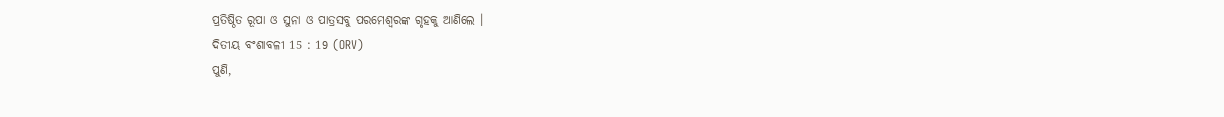ପ୍ରତିଷ୍ଠିତ ରୂପା ଓ ସୁନା ଓ ପାତ୍ରସବୁ ପରମେଶ୍ଵରଙ୍କ ଗୃହକୁ ଆଣିଲେ ।
ଦିତୀୟ ବଂଶାବଳୀ 15 : 19 (ORV)
ପୁଣି,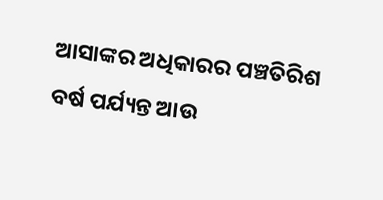ଆସାଙ୍କର ଅଧିକାରର ପଞ୍ଚତିରିଶ ବର୍ଷ ପର୍ଯ୍ୟନ୍ତ ଆଉ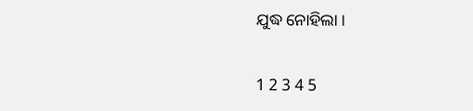ଯୁଦ୍ଧ ନୋହିଲା ।

1 2 3 4 5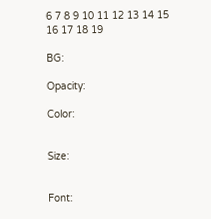6 7 8 9 10 11 12 13 14 15 16 17 18 19

BG:

Opacity:

Color:


Size:


Font: